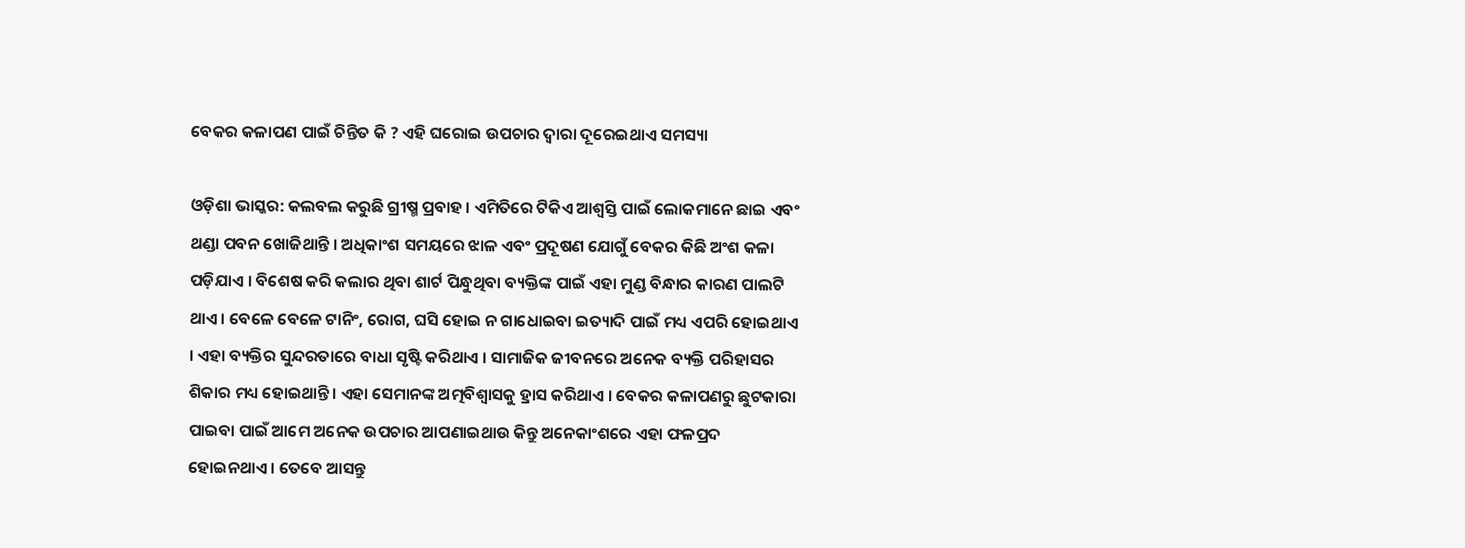ବେକର କଳାପଣ ପାଇଁ ଚିନ୍ତିତ କି ? ଏହି ଘରୋଇ ଉପଚାର ଦ୍ୱାରା ଦୂରେଇଥାଏ ସମସ୍ୟା

ଓଡ଼ିଶା ଭାସ୍କର: କଲବଲ କରୁଛି ଗ୍ରୀଷ୍ମ ପ୍ରବାହ । ଏମିତିରେ ଟିକିଏ ଆଶ୍ୱସ୍ତି ପାଇଁ ଲୋକମାନେ ଛାଇ ଏବଂ ଥଣ୍ଡା ପବନ ଖୋଜିଥାନ୍ତି । ଅଧିକାଂଶ ସମୟରେ ଝାଳ ଏବଂ ପ୍ରଦୂଷଣ ଯୋଗୁଁ ବେକର କିଛି ଅଂଶ କଳା ପଡ଼ିଯାଏ । ବିଶେଷ କରି କଲାର ଥିବା ଶାର୍ଟ ପିନ୍ଧୁଥିବା ବ୍ୟକ୍ତିଙ୍କ ପାଇଁ ଏହା ମୁଣ୍ଡ ବିନ୍ଧାର କାରଣ ପାଲଟି ଥାଏ । ବେଳେ ବେଳେ ଟାନିଂ, ରୋଗ, ଘସି ହୋଇ ନ ଗାଧୋଇବା ଇତ୍ୟାଦି ପାଇଁ ମଧ୍ୟ ଏପରି ହୋଇଥାଏ । ଏହା ବ୍ୟକ୍ତିର ସୁନ୍ଦରତାରେ ବାଧା ସୃଷ୍ଟି କରିଥାଏ । ସାମାଜିକ ଜୀବନରେ ଅନେକ ବ୍ୟକ୍ତି ପରିହାସର ଶିକାର ମଧ୍ୟ ହୋଇଥାନ୍ତି । ଏହା ସେମାନଙ୍କ ଅତ୍ମବିଶ୍ୱାସକୁ ହ୍ରାସ କରିଥାଏ । ବେକର କଳାପଣରୁ ଛୁଟକାରା ପାଇବା ପାଇଁ ଆମେ ଅନେକ ଉପଚାର ଆପଣାଇଥାଉ କିନ୍ତୁ ଅନେକାଂଶରେ ଏହା ଫଳପ୍ରଦ ହୋଇନଥାଏ । ତେବେ ଆସନ୍ତୁ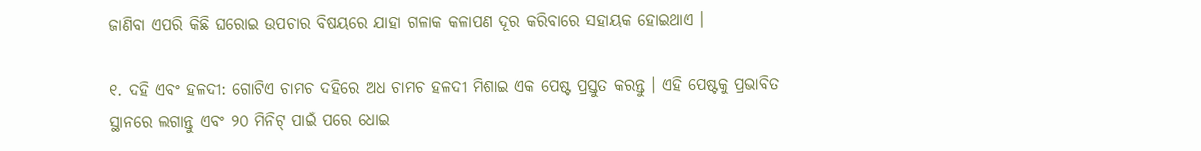ଜାଣିବା ଏପରି କିଛି ଘରୋଇ ଉପଚାର ବିଷୟରେ ଯାହା ଗଳାକ କଳାପଣ ଦୂର କରିବାରେ ସହାୟକ ହୋଇଥାଏ ।

୧. ଦହି ଏବଂ ହଳଦୀ: ଗୋଟିଏ ଚାମଚ ଦହିରେ ଅଧ ଚାମଚ ହଳଦୀ ମିଶାଇ ଏକ ପେଷ୍ଟ ପ୍ରସ୍ତୁତ କରନ୍ତୁ । ଏହି ପେଷ୍ଟକୁ ପ୍ରଭାବିତ ସ୍ଥାନରେ ଲଗାନ୍ତୁ ଏବଂ ୨୦ ମିନିଟ୍ ପାଇଁ ପରେ ଧୋଇ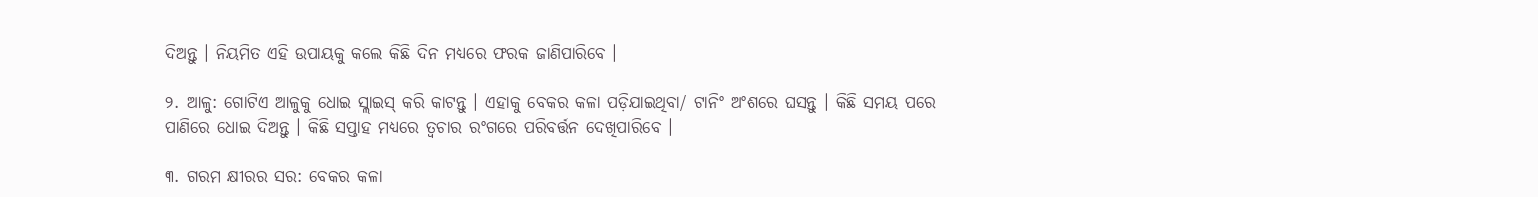ଦିଅନ୍ତୁ । ନିୟମିତ ଏହି ଉପାୟକୁ କଲେ କିଛି ଦିନ ମଧ୍ୟରେ ଫରକ ଜାଣିପାରିବେ ।

୨. ଆଳୁ: ଗୋଟିଏ ଆଳୁକୁ ଧୋଇ ସ୍ଲାଇସ୍ କରି କାଟନ୍ତୁ । ଏହାକୁ ବେକର କଳା ପଡ଼ିଯାଇଥିବା/ ଟାନିଂ ଅଂଶରେ ଘସନ୍ତୁ । କିଛି ସମୟ ପରେ ପାଣିରେ ଧୋଇ ଦିଅନ୍ତୁ । କିଛି ସପ୍ତାହ ମଧ୍ୟରେ ତ୍ୱଚାର ରଂଗରେ ପରିବର୍ତ୍ତନ ଦେଖିପାରିବେ ।

୩. ଗରମ କ୍ଷୀରର ସର: ବେକର କଳା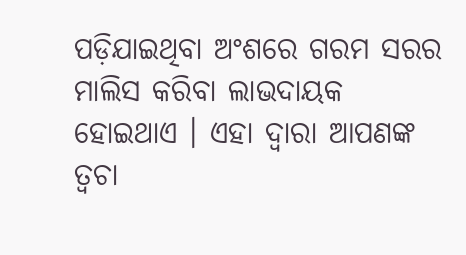ପଡ଼ିଯାଇଥିବା ଅଂଶରେ ଗରମ ସରର ମାଲିସ କରିବା ଲାଭଦାୟକ ହୋଇଥାଏ । ଏହା ଦ୍ୱାରା ଆପଣଙ୍କ ତ୍ୱଚା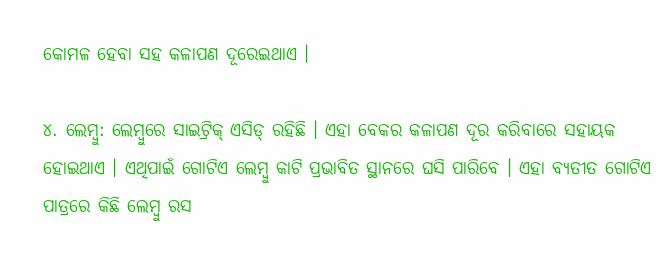କୋମଳ ହେବା ସହ କଳାପଣ ଦୂରେଇଥାଏ ।

୪. ଲେମ୍ବୁ: ଲେମ୍ବୁରେ ସାଇଟ୍ରିକ୍ ଏସିଡ୍ ରହିଛି । ଏହା ବେକର କଳାପଣ ଦୂର କରିବାରେ ସହାୟକ ହୋଇଥାଏ । ଏଥିପାଇଁ ଗୋଟିଏ ଲେମ୍ବୁ କାଟି ପ୍ରଭାବିତ ସ୍ଥାନରେ ଘସି ପାରିବେ । ଏହା ବ୍ୟତୀତ ଗୋଟିଏ ପାତ୍ରରେ କିଛି ଲେମ୍ବୁ ରସ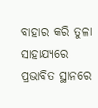ବାହାର କରି ତୁଳା ସାହାଯ୍ୟରେ ପ୍ରଭାବିତ ସ୍ଥାନରେ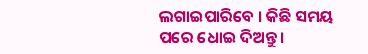ଲଗାଇପାରିବେ । କିଛି ସମୟ ପରେ ଧୋଇ ଦିଅନ୍ତୁ ।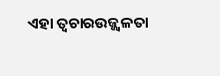ଏହା ତ୍ୱଚାରଉଜ୍ଜ୍ୱଳତା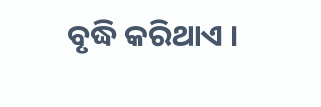ବୃଦ୍ଧି କରିଥାଏ ।